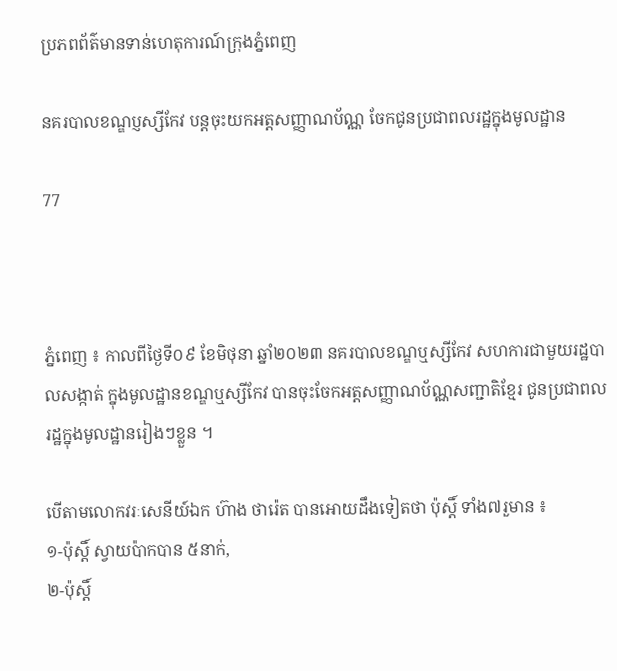ប្រភពព័ត៌មានទាន់ហេតុការណ៍ក្រុងភ្នំពេញ

នគរបាលខណ្ឌប្ញស្សីកែវ បន្តចុះយកអត្តសញ្ញាណប័ណ្ណ ចែកជូនប្រជាពលរដ្ឋក្នុងមូលដ្ឋាន

77



ភ្នំពេញ ៖ កាលពីថ្ងៃទី០៩ ខែមិថុនា ឆ្នាំ២០២៣ នគរបាលខណ្ឌឬស្សីកែវ សហការជាមួយរដ្ឋបាលសង្កាត់ ក្នុងមូលដ្ឋានខណ្ឌឬស្សីកែវ បានចុះចែកអត្តសញ្ញាណប័ណ្ណសញ្ជាតិខ្មែរ ជូនប្រជាពលរដ្ឋក្នុងមូលដ្ឋានរៀងៗខ្លួន ។

បើតាមលោកវរៈសេនីយ៍ឯក ហ៊ាង ថារ៉េត បានអោយដឹងទៀតថា ប៉ុស្តិ៍ ទាំង៧រួមាន ៖
១-ប៉ុស្តិ៍ ស្វាយប៉ាកបាន ៥នាក់,
២-ប៉ុស្តិ៍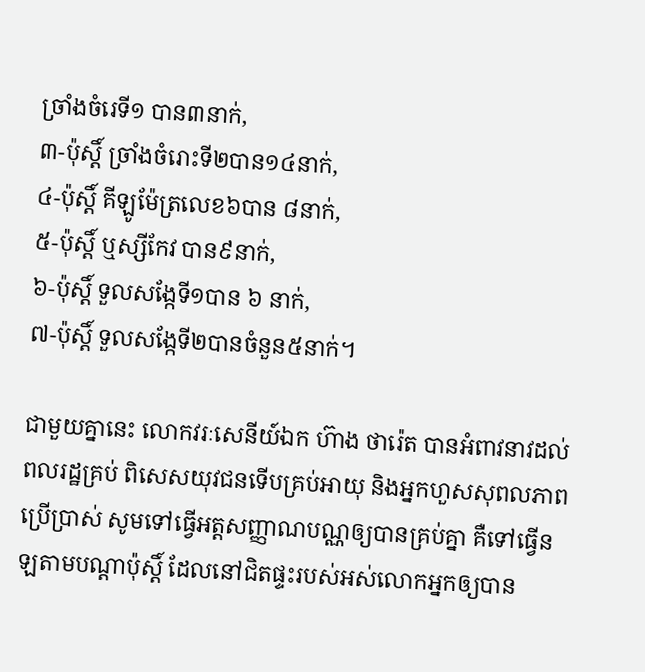ច្រាំងចំរេទី១ បាន៣នាក់,
៣-ប៉ុស្តិ៍ ច្រាំងចំរោះទី២បាន១៤នាក់,
៤-ប៉ុស្តិ៍ គីឡូម៉ែត្រលេខ៦បាន ៨នាក់,
៥-ប៉ុស្តិ៍ ឬស្សីកែវ បាន៩នាក់,
៦-ប៉ុស្តិ៍ ទួលសង្កែទី១បាន ៦ នាក់,
៧-ប៉ុស្តិ៍ ទួលសង្កែទី២បានចំនួន៥នាក់។

ជាមួយគ្នានេះ លោកវរៈសេនីយ៍ឯក ហ៊ាង ថារ៉េត បានអំពាវនាវដល់ពលរដ្ឋគ្រប់ ពិសេសយុវជនទើបគ្រប់អាយុ និងអ្នកហួសសុពលភាពប្រើប្រាស់ សូមទៅធ្វើអត្តសញ្ញាណបណ្ណឲ្យបានគ្រប់គ្នា គឺទៅធ្វើនឡតាមបណ្តាប៉ុស្តិ៍ ដែលនៅជិតផ្ទះរបស់អស់លោកអ្នកឲ្យបាន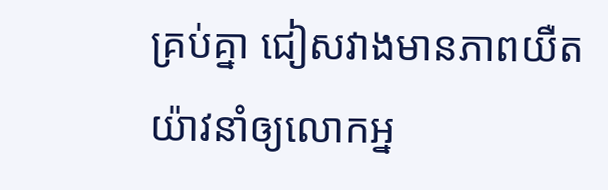គ្រប់គ្នា ជៀសវាងមានភាពយឺតយ៉ាវនាំឲ្យលោកអ្ន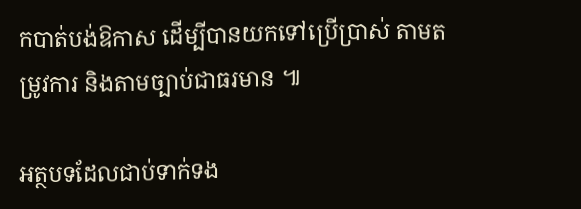កបាត់បង់ឱកាស ដើម្បីបានយកទៅប្រើប្រាស់ តាមតម្រូវការ និងតាមច្បាប់ជាធរមាន ៕

អត្ថបទដែលជាប់ទាក់ទង